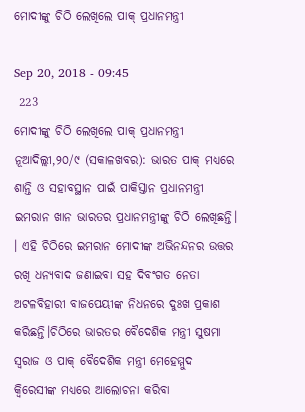ମୋଦୀଙ୍କୁ ଚିଠି ଲେଖିଲେ ପାକ୍‍ ପ୍ରଧାନମନ୍ତ୍ରୀ

Sep 20, 2018 - 09:45
 223
ମୋଦୀଙ୍କୁ ଚିଠି ଲେଖିଲେ ପାକ୍‍ ପ୍ରଧାନମନ୍ତ୍ରୀ
ନୂଆଦିଲ୍ଲୀ,୨୦/୯ (ସକାଳଖବର): ଭାରତ ପାକ୍ ମଧ୍ୟରେ ଶାନ୍ତି ଓ ସହାବସ୍ଥାନ ପାଇଁ ପାକିସ୍ତାନ ପ୍ରଧାନମନ୍ତ୍ରୀ ଇମରାନ ଖାନ ଭାରତର ପ୍ରଧାନମନ୍ତ୍ରୀଙ୍କୁ ଚିଠି ଲେଖିଛନ୍ତି। । ଏହି ଚିଠିରେ ଇମରାନ ମୋଦୀଙ୍କ ଅଭିନନ୍ଦନର ଉତ୍ତର ରଖି ଧନ୍ୟବାଦ ଜଣାଇବା ସହ ଦିବଂଗତ ନେତା ଅଟଳବିହାରୀ ବାଜପେୟୀଙ୍କ ନିଧନରେ ଦୁଃଖ ପ୍ରକାଶ କରିଛନ୍ତି।ଚିଠିରେ ଭାରତର ବୈଦେଶିକ ମନ୍ତ୍ରୀ ସୁଷମା ସ୍ୱରାଜ ଓ ପାକ୍‍ ବୈଦେଶିକ ମନ୍ତ୍ରୀ ମେହେମ୍ମୁଦ କ୍ୱିରେସୀଙ୍କ ମଧ୍ୟରେ ଆଲୋଚନା କରିବା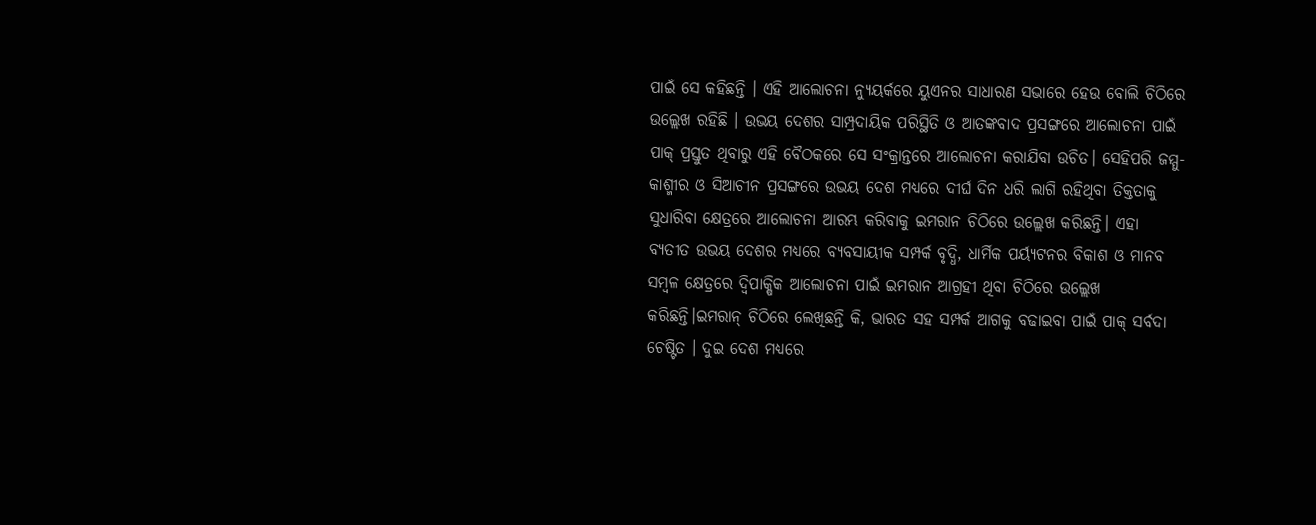ପାଇଁ ସେ କହିଛନ୍ତି । ଏହି ଆଲୋଚନା ନ୍ୟୁୟର୍କରେ ୟୁଏନର ସାଧାରଣ ସଭାରେ ହେଉ ବୋଲି ଚିଠିରେ ଉଲ୍ଲେଖ ରହିଛି । ଉଭୟ ଦେଶର ସାମ୍ପ୍ରଦାୟିକ ପରିସ୍ଥିତି ଓ ଆତଙ୍କବାଦ ପ୍ରସଙ୍ଗରେ ଆଲୋଚନା ପାଇଁ ପାକ୍‍ ପ୍ରସ୍ତୁତ ଥିବାରୁ ଏହି ବୈଠକରେ ସେ ସଂକ୍ରାନ୍ତରେ ଆଲୋଚନା କରାଯିବା ଉଚିତ। ସେହିପରି ଜମ୍ମୁ-କାଶ୍ମୀର ଓ ସିଆଚୀନ ପ୍ରସଙ୍ଗରେ ଉଭୟ ଦେଶ ମଧ୍ୟରେ ଦୀର୍ଘ ଦିନ ଧରି ଲାଗି ରହିଥିବା ତିକ୍ତତାକୁ ସୁଧାରିବା କ୍ଷେତ୍ରରେ ଆଲୋଚନା ଆରମ୍ଭ କରିବାକୁ ଇମରାନ ଚିଠିରେ ଉଲ୍ଲେଖ କରିଛନ୍ତି। ଏହା ବ୍ୟତୀତ ଉଭୟ ଦେଶର ମଧ୍ୟରେ ବ୍ୟବସାୟୀକ ସମ୍ପର୍କ ବୃଦ୍ଧି, ଧାର୍ମିକ ପର୍ୟ୍ୟଟନର ବିକାଶ ଓ ମାନବ ସମ୍ବଳ କ୍ଷେତ୍ରରେ ଦ୍ୱିପାକ୍ଷିକ ଆଲୋଚନା ପାଇଁ ଇମରାନ ଆଗ୍ରହୀ ଥିବା ଚିଠିରେ ଉଲ୍ଲେଖ କରିଛନ୍ତି।ଇମରାନ୍ ଚିଠିରେ ଲେଖିଛନ୍ତି କି, ଭାରତ ସହ ସମ୍ପର୍କ ଆଗକୁ ବଢାଇବା ପାଇଁ ପାକ୍ ସର୍ବଦା ଚେଷ୍ଟିତ । ଦୁଇ ଦେଶ ମଧ୍ୟରେ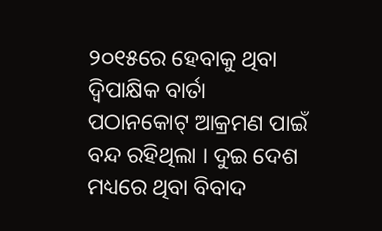୨୦୧୫ରେ ହେବାକୁ ଥିବା ଦ୍ୱିପାକ୍ଷିକ ବାର୍ତା ପଠାନକୋଟ୍ ଆକ୍ରମଣ ପାଇଁ ବନ୍ଦ ରହିଥିଲା । ଦୁଇ ଦେଶ ମଧ୍ୟରେ ଥିବା ବିବାଦ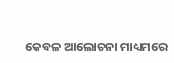କେବଳ ଆଲୋଚନା ମାଧ୍ୟମରେ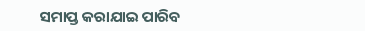ସମାପ୍ତ କରାଯାଇ ପାରିବ